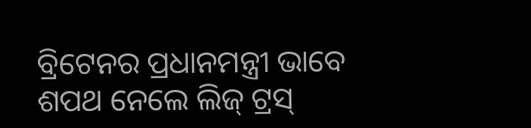ବ୍ରିଟେନର ପ୍ରଧାନମନ୍ତ୍ରୀ ଭାବେ ଶପଥ ନେଲେ ଲିଜ୍ ଟ୍ରସ୍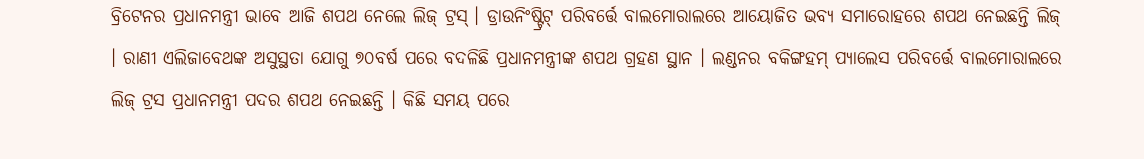ବ୍ରିଟେନର ପ୍ରଧାନମନ୍ତ୍ରୀ ଭାବେ ଆଜି ଶପଥ ନେଲେ ଲିଜ୍ ଟ୍ରସ୍ । ଡ୍ରାଉନିଂଷ୍ଟ୍ରିଟ୍ ପରିବର୍ତ୍ତେ ବାଲମୋରାଲରେ ଆୟୋଜିତ ଭବ୍ୟ ସମାରୋହରେ ଶପଥ ନେଇଛନ୍ତି ଲିଜ୍ । ରାଣୀ ଏଲିଜାବେଥଙ୍କ ଅସୁସ୍ଥତା ଯୋଗୁ ୭୦ବର୍ଷ ପରେ ବଦଳିଛି ପ୍ରଧାନମନ୍ତ୍ରୀଙ୍କ ଶପଥ ଗ୍ରହଣ ସ୍ଥାନ । ଲଣ୍ଡନର ବକିଙ୍ଗହମ୍ ପ୍ୟାଲେସ ପରିବର୍ତ୍ତେ ବାଲମୋରାଲରେ ଲିଜ୍ ଟ୍ରସ ପ୍ରଧାନମନ୍ତ୍ରୀ ପଦର ଶପଥ ନେଇଛନ୍ତି । କିଛି ସମୟ ପରେ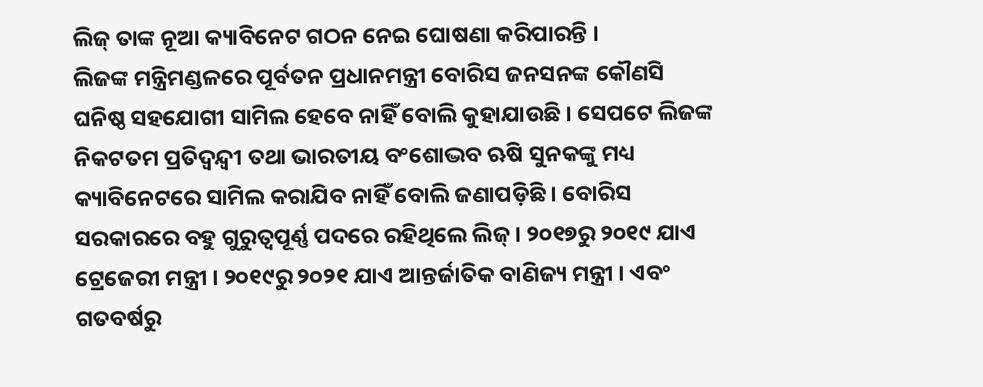ଲିଜ୍ ତାଙ୍କ ନୂଆ କ୍ୟାବିନେଟ ଗଠନ ନେଇ ଘୋଷଣା କରିପାରନ୍ତି ।
ଲିଜଙ୍କ ମନ୍ତ୍ରିମଣ୍ଡଳରେ ପୂର୍ବତନ ପ୍ରଧାନମନ୍ତ୍ରୀ ବୋରିସ ଜନସନଙ୍କ କୌଣସି ଘନିଷ୍ଠ ସହଯୋଗୀ ସାମିଲ ହେବେ ନାହିଁ ବୋଲି କୁହାଯାଉଛି । ସେପଟେ ଲିଜଙ୍କ ନିକଟତମ ପ୍ରତିଦ୍ବନ୍ଦ୍ବୀ ତଥା ଭାରତୀୟ ବଂଶୋଦ୍ଭବ ଋଷି ସୁନକଙ୍କୁ ମଧ୍ୟ କ୍ୟାବିନେଟରେ ସାମିଲ କରାଯିବ ନାହିଁ ବୋଲି ଜଣାପଡ଼ିଛି । ବୋରିସ ସରକାରରେ ବହୁ ଗୁରୁତ୍ବପୂର୍ଣ୍ଣ ପଦରେ ରହିଥିଲେ ଲିଜ୍ । ୨୦୧୭ରୁ ୨୦୧୯ ଯାଏ ଟ୍ରେଜେରୀ ମନ୍ତ୍ରୀ । ୨୦୧୯ରୁ ୨୦୨୧ ଯାଏ ଆନ୍ତର୍ଜାତିକ ବାଣିଜ୍ୟ ମନ୍ତ୍ରୀ । ଏବଂ ଗତବର୍ଷରୁ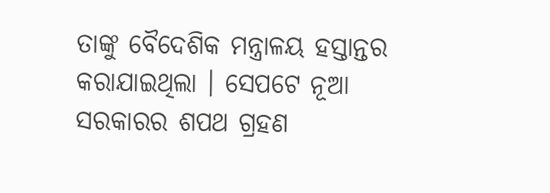ତାଙ୍କୁ ବୈଦେଶିକ ମନ୍ତ୍ରାଳୟ ହସ୍ତାନ୍ତର କରାଯାଇଥିଲା । ସେପଟେ ନୂଆ ସରକାରର ଶପଥ ଗ୍ରହଣ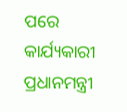ପରେ କାର୍ଯ୍ୟକାରୀ ପ୍ରଧାନମନ୍ତ୍ରୀ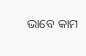ଭାବେ କାମ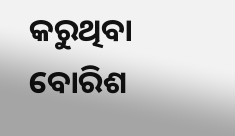କରୁଥିବା ବୋରିଶ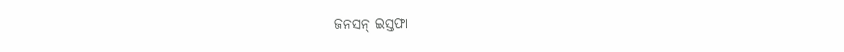ଜନସନ୍ ଇସ୍ତଫା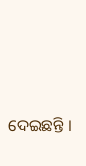ଦେଇଛନ୍ତି ।